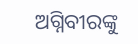ଅଗ୍ନିବୀରଙ୍କୁ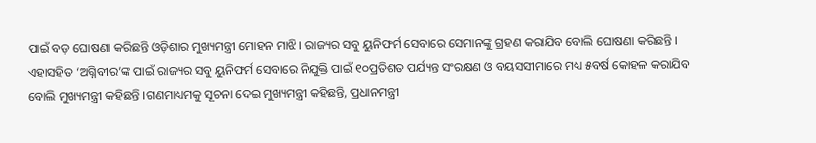ପାଇଁ ବଡ଼ ଘୋଷଣା କରିଛନ୍ତି ଓଡ଼ିଶାର ମୁଖ୍ୟମନ୍ତ୍ରୀ ମୋହନ ମାଝି। ରାଜ୍ୟର ସବୁ ୟୁନିଫର୍ମ ସେବାରେ ସେମାନଙ୍କୁ ଗ୍ରହଣ କରାଯିବ ବୋଲି ଘୋଷଣା କରିଛନ୍ତି । ଏହାସହିତ ‘ଅଗ୍ନିବୀର’ଙ୍କ ପାଇଁ ରାଜ୍ୟର ସବୁ ୟୁନିଫର୍ମ ସେବାରେ ନିଯୁକ୍ତି ପାଇଁ ୧୦ପ୍ରତିଶତ ପର୍ଯ୍ୟନ୍ତ ସଂରକ୍ଷଣ ଓ ବୟସସୀମାରେ ମଧ୍ୟ ୫ବର୍ଷ କୋହଳ କରାଯିବ ବୋଲି ମୁଖ୍ୟମନ୍ତ୍ରୀ କହିଛନ୍ତି ।ଗଣମାଧ୍ୟମକୁ ସୂଚନା ଦେଇ ମୁଖ୍ୟମନ୍ତ୍ରୀ କହିଛନ୍ତି, ପ୍ରଧାନମନ୍ତ୍ରୀ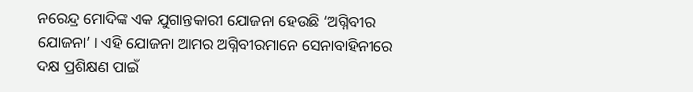ନରେନ୍ଦ୍ର ମୋଦିଙ୍କ ଏକ ଯୁଗାନ୍ତକାରୀ ଯୋଜନା ହେଉଛି ‘ଅଗ୍ନିବୀର ଯୋଜନା’ । ଏହି ଯୋଜନା ଆମର ଅଗ୍ନିବୀରମାନେ ସେନାବାହିନୀରେ ଦକ୍ଷ ପ୍ରଶିକ୍ଷଣ ପାଇଁ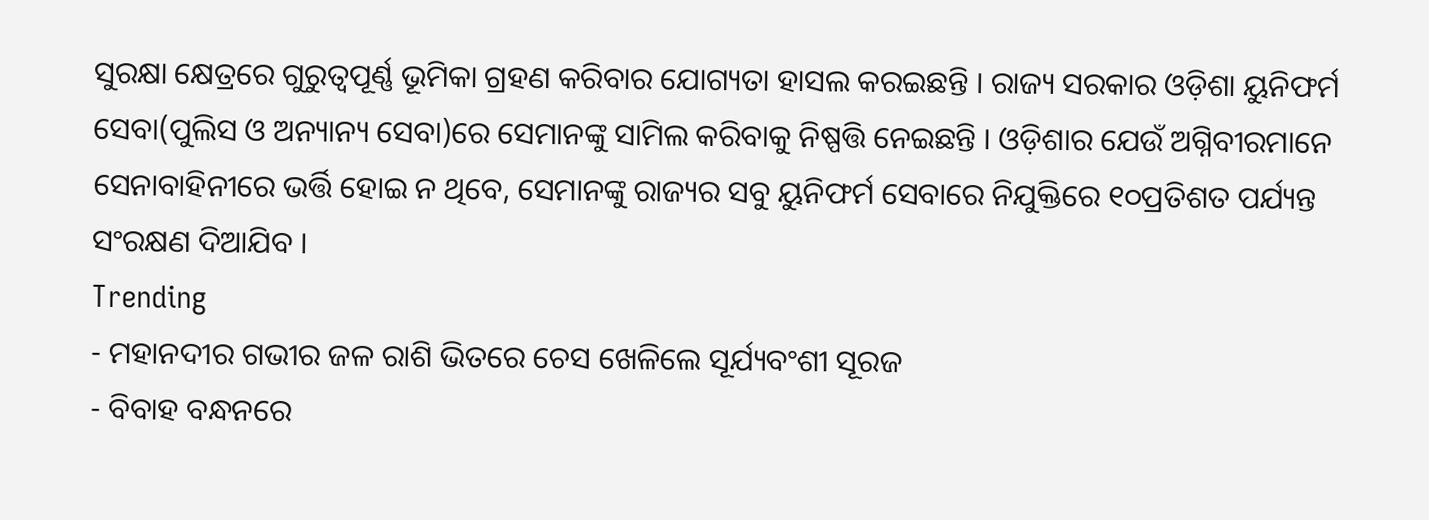ସୁରକ୍ଷା କ୍ଷେତ୍ରରେ ଗୁରୁତ୍ୱପୂର୍ଣ୍ଣ ଭୂମିକା ଗ୍ରହଣ କରିବାର ଯୋଗ୍ୟତା ହାସଲ କରଇଛନ୍ତି । ରାଜ୍ୟ ସରକାର ଓଡ଼ିଶା ୟୁନିଫର୍ମ ସେବା(ପୁଲିସ ଓ ଅନ୍ୟାନ୍ୟ ସେବା)ରେ ସେମାନଙ୍କୁ ସାମିଲ କରିବାକୁ ନିଷ୍ପତ୍ତି ନେଇଛନ୍ତି । ଓଡ଼ିଶାର ଯେଉଁ ଅଗ୍ନିବୀରମାନେ ସେନାବାହିନୀରେ ଭର୍ତ୍ତି ହୋଇ ନ ଥିବେ, ସେମାନଙ୍କୁ ରାଜ୍ୟର ସବୁ ୟୁନିଫର୍ମ ସେବାରେ ନିଯୁକ୍ତିରେ ୧୦ପ୍ରତିଶତ ପର୍ଯ୍ୟନ୍ତ ସଂରକ୍ଷଣ ଦିଆଯିବ ।
Trending
- ମହାନଦୀର ଗଭୀର ଜଳ ରାଶି ଭିତରେ ଚେସ ଖେଳିଲେ ସୂର୍ଯ୍ୟବଂଶୀ ସୂରଜ
- ବିବାହ ବନ୍ଧନରେ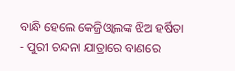ବାନ୍ଧି ହେଲେ କେଜ୍ରିଓ୍ବାଲଙ୍କ ଝିଅ ହର୍ଷିତା
- ପୁରୀ ଚନ୍ଦନା ଯାତ୍ରାରେ ବାଣରେ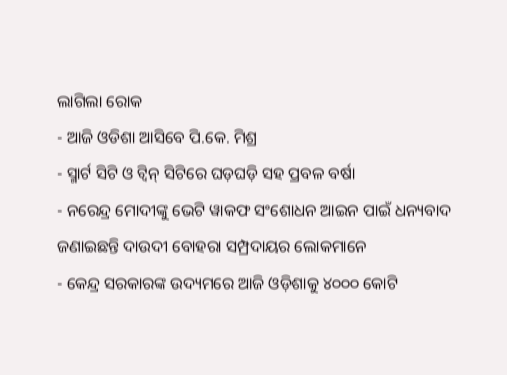ଲାଗିଲା ରୋକ
- ଆଜି ଓଡିଶା ଆସିବେ ପି.କେ. ମିଶ୍ର
- ସ୍ମାର୍ଟ ସିଟି ଓ ଟ୍ଵିନ୍ ସିଟିରେ ଘଡ଼ଘଡ଼ି ସହ ପ୍ରବଳ ବର୍ଷା
- ନରେନ୍ଦ୍ର ମୋଦୀଙ୍କୁ ଭେଟି ୱାକଫ ସଂଶୋଧନ ଆଇନ ପାଇଁ ଧନ୍ୟବାଦ ଜଣାଇଛନ୍ତି ଦାଉଦୀ ବୋହରା ସମ୍ପ୍ରଦାୟର ଲୋକମାନେ
- କେନ୍ଦ୍ର ସରକାରଙ୍କ ଉଦ୍ୟମରେ ଆଜି ଓଡ଼ିଶାକୁ ୪୦୦୦ କୋଟି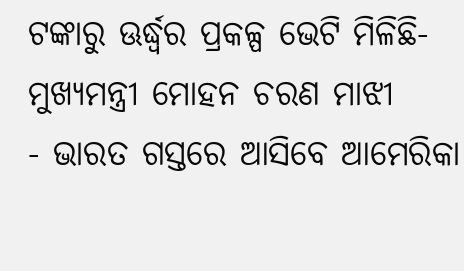ଟଙ୍କାରୁ ଊର୍ଦ୍ଧ୍ବର ପ୍ରକଳ୍ପ ଭେଟି ମିଳିଛି- ମୁଖ୍ୟମନ୍ତ୍ରୀ ମୋହନ ଚରଣ ମାଝୀ
- ଭାରତ ଗସ୍ତରେ ଆସିବେ ଆମେରିକା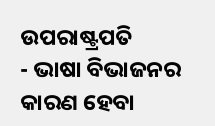ଉପରାଷ୍ଟ୍ରପତି
- ଭାଷା ବିଭାଜନର କାରଣ ହେବା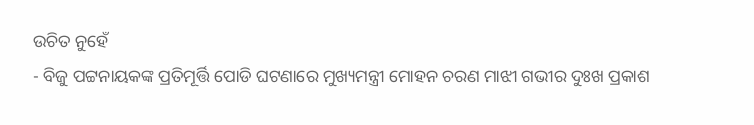ଉଚିତ ନୁହେଁ
- ବିଜୁ ପଟ୍ଟନାୟକଙ୍କ ପ୍ରତିମୂର୍ତ୍ତି ପୋଡି ଘଟଣାରେ ମୁଖ୍ୟମନ୍ତ୍ରୀ ମୋହନ ଚରଣ ମାଝୀ ଗଭୀର ଦୁଃଖ ପ୍ରକାଶ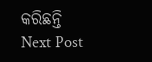କରିଛନ୍ତି
Next Post